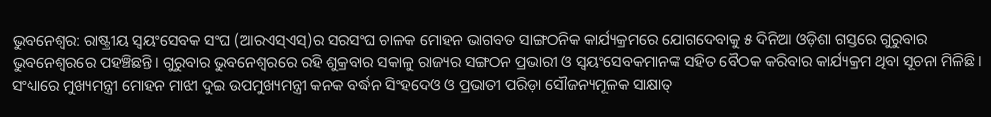ଭୁବନେଶ୍ବର: ରାଷ୍ଟ୍ରୀୟ ସ୍ୱୟଂସେବକ ସଂଘ (ଆରଏସ୍‌ଏସ୍‌)ର ସରସଂଘ ଚାଳକ ମୋହନ ଭାଗବତ ସାଙ୍ଗଠନିକ କାର୍ଯ୍ୟକ୍ରମରେ ଯୋଗଦେବାକୁ ୫ ଦିନିଆ ଓଡ଼ିଶା ଗସ୍ତରେ ଗୁରୁବାର ଭୁବନେଶ୍ୱରରେ ପହଞ୍ଚିଛନ୍ତି। ଗୁରୁବାର ଭୁବନେଶ୍ୱରରେ ରହି ଶୁକ୍ରବାର ସକାଳୁ ରାଜ୍ୟର ସଙ୍ଗଠନ ପ୍ରଭାରୀ ଓ ସ୍ୱୟଂସେବକମାନଙ୍କ ସହିତ ବୈଠକ କରିବାର କାର୍ଯ୍ୟକ୍ରମ ଥିବା ସୂଚନା ମିଳିଛି। ସଂଧ୍ୟାରେ ମୁଖ୍ୟମନ୍ତ୍ରୀ ମୋହନ ମାଝୀ ଦୁଇ ଉପମୁଖ୍ୟମନ୍ତ୍ରୀ କନକ ବର୍ଦ୍ଧନ ସିଂହଦେଓ ଓ ପ୍ରଭାତୀ ପରିଡ଼ା ସୌଜନ୍ୟମୂଳକ ସାକ୍ଷାତ୍‍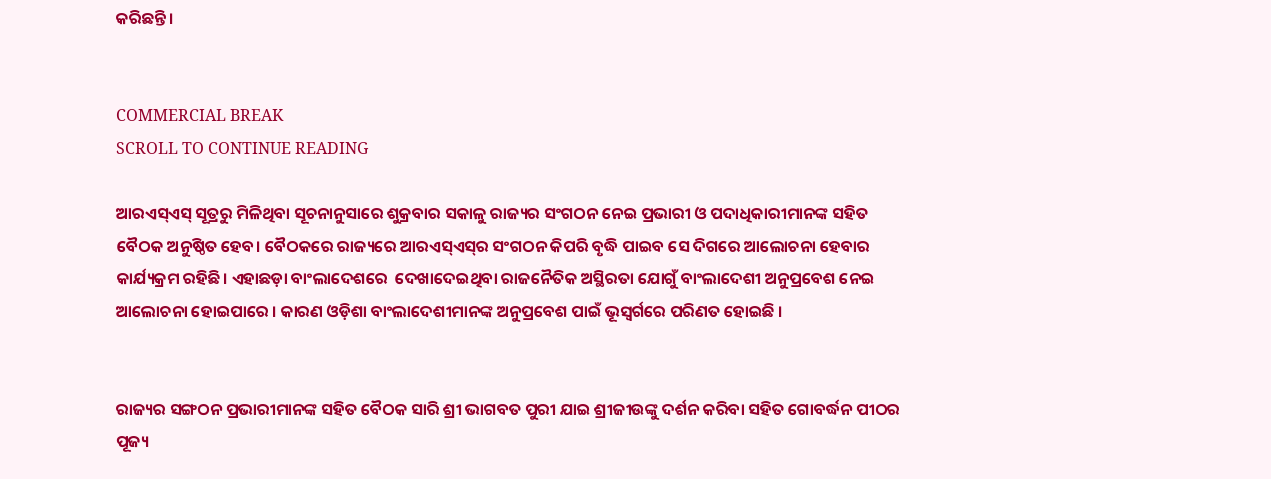କରିଛନ୍ତି।


COMMERCIAL BREAK
SCROLL TO CONTINUE READING

ଆରଏସ୍‌ଏସ୍ ସୂତ୍ରରୁ ମିଳିଥିବା ସୂଚନାନୁସାରେ ଶୁକ୍ରବାର ସକାଳୁ ରାଜ୍ୟର ସଂଗଠନ ନେଇ ପ୍ରଭାରୀ ଓ ପଦାଧିକାରୀମାନଙ୍କ ସହିତ ବୈଠକ ଅନୁଷ୍ଠିତ ହେବ। ବୈଠକରେ ରାଜ୍ୟରେ ଆରଏସ୍‌ଏସ୍‌ର ସଂଗଠନ କିପରି ବୃଦ୍ଧି ପାଇବ ସେ ଦିଗରେ ଆଲୋଚନା ହେବାର କାର୍ଯ୍ୟକ୍ରମ ରହିଛି। ଏହାଛଡ଼ା ବାଂଲାଦେଶରେ  ଦେଖାଦେଇଥିବା ରାଜନୈତିକ ଅସ୍ଥିରତା ଯୋଗୁଁ ବାଂଲାଦେଶୀ ଅନୁପ୍ରବେଶ ନେଇ ଆଲୋଚନା ହୋଇପାରେ । କାରଣ ଓଡ଼ିଶା ବାଂଲାଦେଶୀମାନଙ୍କ ଅନୁପ୍ରବେଶ ପାଇଁ ଭୂସ୍ୱର୍ଗରେ ପରିଣତ ହୋଇଛି ।


ରାଜ୍ୟର ସଙ୍ଗଠନ ପ୍ରଭାରୀମାନଙ୍କ ସହିତ ବୈଠକ ସାରି ଶ୍ରୀ ଭାଗବତ ପୁରୀ ଯାଇ ଶ୍ରୀଜୀଉଙ୍କୁ ଦର୍ଶନ କରିବା ସହିତ ଗୋବର୍ଦ୍ଧନ ପୀଠର ପୂଜ୍ୟ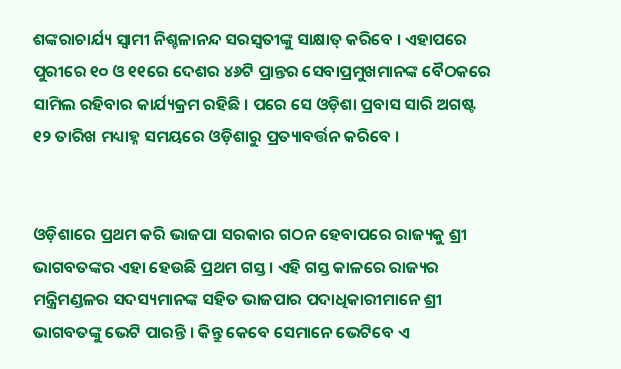ଶଙ୍କରାଚାର୍ଯ୍ୟ ସ୍ୱାମୀ ନିଶ୍ଚଳାନନ୍ଦ ସରସ୍ୱତୀଙ୍କୁ ସାକ୍ଷାତ୍ କରିବେ । ଏହାପରେ ପୁରୀରେ ୧୦ ଓ ୧୧ରେ ଦେଶର ୪୬ଟି ପ୍ରାନ୍ତର ସେବାପ୍ରମୁଖମାନଙ୍କ ବୈଠକରେ ସାମିଲ ରହିବାର କାର୍ଯ୍ୟକ୍ରମ ରହିଛି । ପରେ ସେ ଓଡ଼ିଶା ପ୍ରବାସ ସାରି ଅଗଷ୍ଟ ୧୨ ତାରିଖ ମଧ୍ୟାହ୍ନ ସମୟରେ ଓଡ଼ିଶାରୁ ପ୍ରତ୍ୟାବର୍ତ୍ତନ କରିବେ ।


ଓଡ଼ିଶାରେ ପ୍ରଥମ କରି ଭାଜପା ସରକାର ଗଠନ ହେବାପରେ ରାଜ୍ୟକୁ ଶ୍ରୀ ଭାଗବତଙ୍କର ଏହା ହେଉଛି ପ୍ରଥମ ଗସ୍ତ । ଏହି ଗସ୍ତ କାଳରେ ରାଜ୍ୟର ମନ୍ତ୍ରିମଣ୍ଡଳର ସଦସ୍ୟମାନଙ୍କ ସହିତ ଭାଜପାର ପଦାଧିକାରୀମାନେ ଶ୍ରୀ ଭାଗବତଙ୍କୁ ଭେଟି ପାରନ୍ତି । କିନ୍ତୁ କେବେ ସେମାନେ ଭେଟିବେ ଏ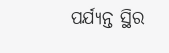ପର୍ଯ୍ୟନ୍ତ ସ୍ଥିର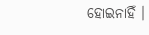ହୋଇନାହିଁ ।